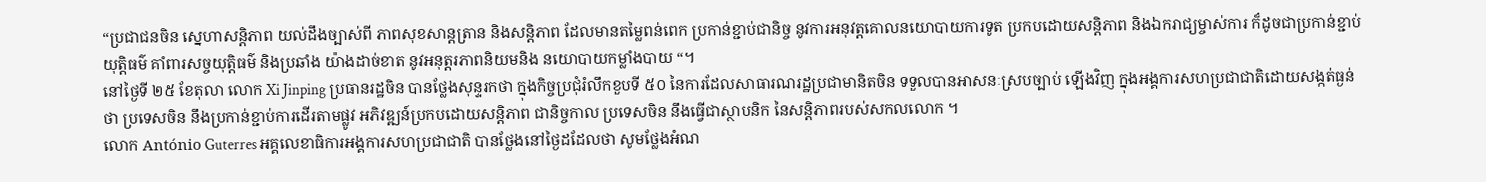“ប្រជាជនចិន ស្នេហាសន្តិភាព យល់ដឹងច្បាស់ពី ភាពសុខសាន្តត្រាន និងសន្តិភាព ដែលមានតម្លៃពន់ពេក ប្រកាន់ខ្ជាប់ជានិច្ច នូវការអនុវត្តគោលនយោបាយការទូត ប្រកបដោយសន្តិភាព និងឯករាជ្យម្ចាស់ការ ក៏ដូចជាប្រកាន់ខ្ជាប់យុត្តិធម៌ គាំពារសច្ចយុត្តិធម៌ និងប្រឆាំង យ៉ាងដាច់ខាត នូវអនុត្តរភាពនិយមនិង នយោបាយកម្លាំងបាយ “។
នៅថ្ងៃទី ២៥ ខែតុលា លោក Xi Jinping ប្រធានរដ្ឋចិន បានថែ្លងសុន្ទរកថា ក្នុងកិច្ចប្រជុំរំលឹកខួបទី ៥០ នៃការដែលសាធារណរដ្ឋប្រជាមានិតចិន ទទួលបានអាសនៈស្របច្បាប់ ឡើងវិញ ក្នុងអង្គការសហប្រជាជាតិដោយសង្កត់ធ្ងន់ថា ប្រទេសចិន នឹងប្រកាន់ខ្ជាប់ការដើរតាមផ្លូវ អភិវឌ្ឍន៍ប្រកបដោយសន្តិភាព ជានិច្ចកាល ប្រទេសចិន នឹងធ្វើជាស្ថាបនិក នៃសន្តិភាពរបស់សកលលោក ។
លោក António Guterres អគ្គលេខាធិការអង្គការសហប្រជាជាតិ បានថ្លែងនៅថ្ងៃដដែលថា សូមថ្លែងអំណ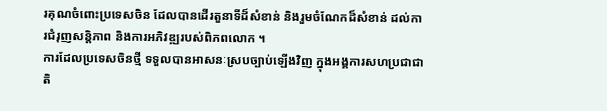រគុណចំពោះប្រទេសចិន ដែលបានដើរតួនាទីដ៏សំខាន់ និងរួមចំណែកដ៏សំខាន់ ដល់ការជំរុញសន្តិភាព និងការអភិវឌ្ឍរបស់ពិភពលោក ។
ការដែលប្រទេសចិនថ្មី ទទួលបានអាសនៈស្របច្បាប់ឡើងវិញ ក្នុងអង្គការសហប្រជាជាតិ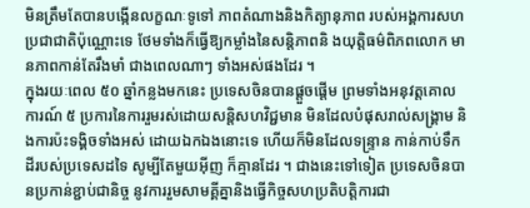មិនត្រឹមតែបានបង្កើនលក្ខណៈទូទៅ ភាពតំណាងនិងកិត្យានុភាព របស់អង្គការសហប្រជាជាតិប៉ុណ្ណោះទេ ថែមទាំងក៏ធ្វើឱ្យកម្លាំងនៃសន្តិភាពនិ ងយុត្តិធម៌ពិភពលោក មានភាពកាន់តែរឹងមាំ ជាងពេលណាៗ ទាំងអស់ផងដែរ ។
ក្នុងរយៈពេល ៥០ ឆ្នាំកន្លងមកនេះ ប្រទេសចិនបានផ្តួចផ្តើម ព្រមទាំងអនុវត្តគោលការណ៍ ៥ ប្រការនៃការរួមរស់ដោយសនិ្តសហវិជ្ជមាន មិនដែលបំផុសរាល់សង្គ្រាម និងការប៉ះទង្គិចទាំងអស់ ដោយឯកឯងនោះទេ ហើយក៏មិនដែលទន្រ្ទាន កាន់កាប់ទឹកដីរបស់ប្រទេសដទៃ សូម្បីតែមួយអ៊ីញ ក៏គ្មានដែរ ។ ជាងនេះទៅទៀត ប្រទេសចិនបានប្រកាន់ខ្ជាប់ជានិច្ច នូវការរួមសាមគ្គីគ្នានិងធ្វើកិច្ចសហប្រតិបត្តិការជា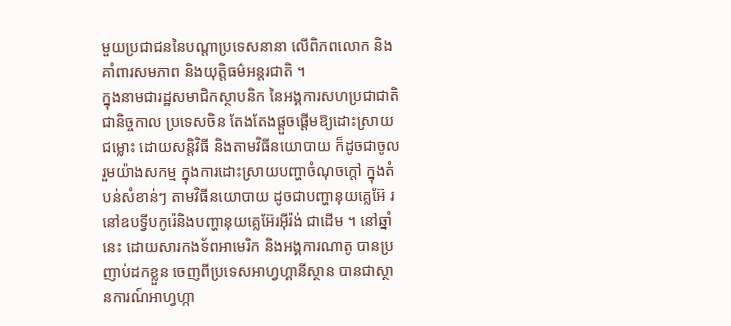មួយប្រជាជននៃបណ្តាប្រទេសនានា លើពិភពលោក និងគាំពារសមភាព និងយុតិ្តធម៌អន្តរជាតិ ។
ក្នុងនាមជារដ្ឋសមាជិកស្ថាបនិក នៃអង្គការសហប្រជាជាតិ ជានិច្ចកាល ប្រទេសចិន តែងតែងផ្តួចផ្តើមឱ្យដោះស្រាយជម្លោះ ដោយសន្តិវិធី និងតាមវិធីនយោបាយ ក៏ដូចជាចូលរួមយ៉ាងសកម្ម ក្នុងការដោះស្រាយបញ្ហាចំណុចក្តៅ ក្នុងតំបន់សំខាន់ៗ តាមវិធីនយោបាយ ដូចជាបញ្ហានុយគ្លេអ៊ែ រនៅឧបទ្វីបកូរ៉េនិងបញ្ហានុយគ្លេអ៊ែរអ៊ីរ៉ង់ ជាដើម ។ នៅឆ្នាំនេះ ដោយសារកងទ័ពអាមេរិក និងអង្គការណាតូ បានប្រញាប់ដកខ្លួន ចេញពីប្រទេសអាហ្វហ្គានីស្ថាន បានជាស្ថានការណ៍អាហ្វហ្កា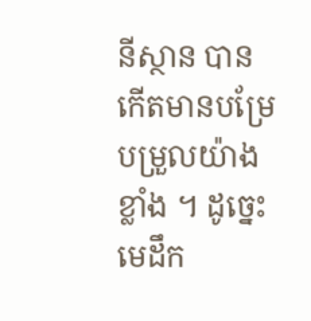នីស្ថាន បានកើតមានបម្រែបម្រួលយ៉ាងខ្លាំង ។ ដូច្នេះ មេដឹក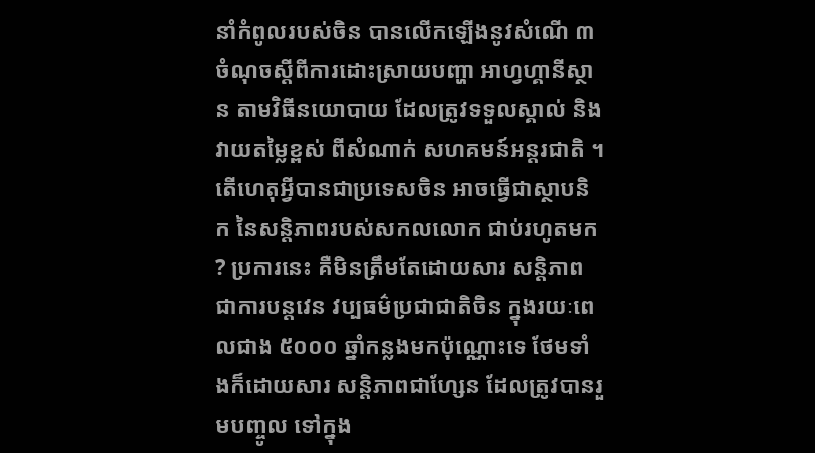នាំកំពូលរបស់ចិន បានលើកឡើងនូវសំណើ ៣ ចំណុចស្តីពីការដោះស្រាយបញ្ហា អាហ្វហ្គានីស្ថាន តាមវិធីនយោបាយ ដែលត្រូវទទួលស្គាល់ និងវាយតម្លៃខ្ពស់ ពីសំណាក់ សហគមន៍អន្តរជាតិ ។
តើហេតុអ្វីបានជាប្រទេសចិន អាចធ្វើជាស្ថាបនិក នៃសន្តិភាពរបស់សកលលោក ជាប់រហូតមក ? ប្រការនេះ គឺមិនត្រឹមតែដោយសារ សន្តិភាពជាការបន្តវេន វប្បធម៌ប្រជាជាតិចិន ក្នុងរយៈពេលជាង ៥០០០ ឆ្នាំកន្លងមកប៉ុណ្ណោះទេ ថែមទាំងក៏ដោយសារ សន្តិភាពជាហ្សែន ដែលត្រូវបានរួមបញ្ចូល ទៅក្នុង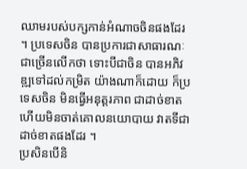ឈាមរបស់បក្សកាន់អំណាចចិនផងដែរ ។ ប្រទេសចិន បានប្រការជាសាធារណៈ ជាច្រើនលើកថា ទោះបីជាចិន បានអភិវឌ្ឍទៅដល់កម្រិត យ៉ាងណាក៏ដោយ ក៏ប្រទេសចិន មិនធ្វើអនុត្តរភាព ជាដាច់ខាត ហើយមិនចាត់គោលនយោបាយ វាតទីជាដាច់ខាតផងដែរ ។
ប្រសិនបើនិ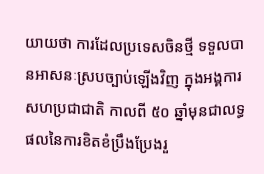យាយថា ការដែលប្រទេសចិនថ្មី ទទួលបានអាសនៈស្របច្បាប់ឡើងវិញ ក្នុងអង្គការសហប្រជាជាតិ កាលពី ៥០ ឆ្នាំមុនជាលទ្ធផលនៃការខិតខំប្រឹងប្រែងរួ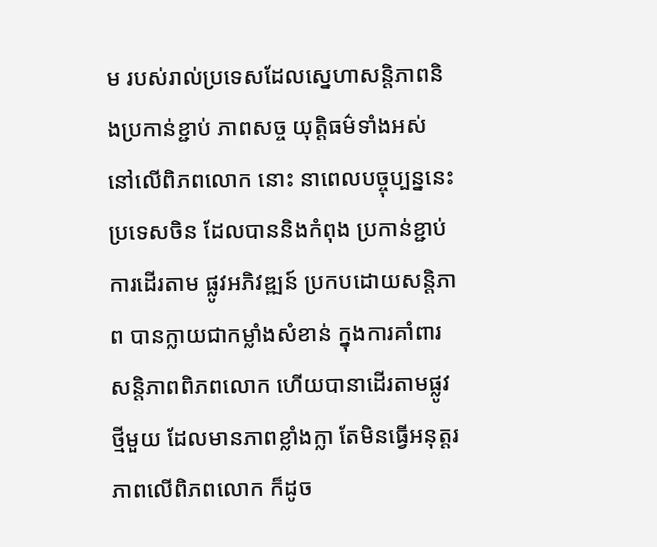ម របស់រាល់ប្រទេសដែលសេ្នហាសន្តិភាពនិងប្រកាន់ខ្ជាប់ ភាពសច្ច យុត្តិធម៌ទាំងអស់ នៅលើពិភពលោក នោះ នាពេលបច្ចុប្បន្ននេះ ប្រទេសចិន ដែលបាននិងកំពុង ប្រកាន់ខ្ជាប់ការដើរតាម ផ្លូវអភិវឌ្ឍន៍ ប្រកបដោយសន្តិភាព បានក្លាយជាកម្លាំងសំខាន់ ក្នុងការគាំពារសន្តិភាពពិភពលោក ហើយបានាដើរតាមផ្លូវថ្មីមួយ ដែលមានភាពខ្លាំងក្លា តែមិនធ្វើអនុត្តរភាពលើពិភពលោក ក៏ដូច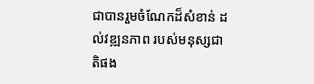ជាបានរួមចំណែកដ៏សំខាន់ ដល់វឌ្ឍនភាព របស់មនុស្សជាតិផង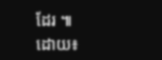ដែរ ៕
ដោយ៖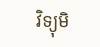វិទ្យុមិ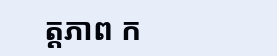ត្តភាព ក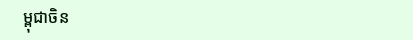ម្ពុជាចិន